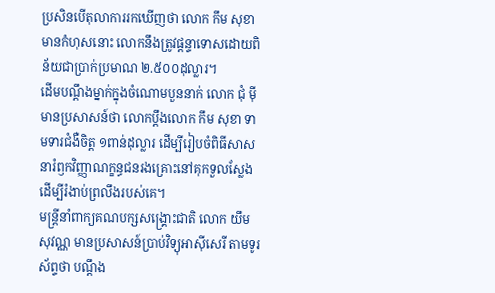ប្រសិនបើតុលាការរកឃើញថា លោក កឹម សុខា មានកំហុសនោះ លោកនឹងត្រូវផ្ដន្ទាទោសដោយពិន័យជាប្រាក់ប្រមាណ ២.៥០០ដុល្លារ។
ដើមបណ្ដឹងម្នាក់ក្នុងចំណោមបួននាក់ លោក ជុំ ម៉ី មានប្រសាសន៍ថា លោកប្ដឹងលោក កឹម សុខា ទាមទារជំងឺចិត្ត ១ពាន់ដុល្លារ ដើម្បីរៀបចំពិធីសាសនារំឭកវិញ្ញាណក្ខន្ធជនរងគ្រោះនៅគុកទួលស្លែង ដើម្បីរំងាប់ព្រលឹងរបស់គេ។
មន្ត្រីនាំពាក្យគណបក្សសង្គ្រោះជាតិ លោក យឹម សុវណ្ណ មានប្រសាសន៍ប្រាប់វិទ្យុអាស៊ីសេរី តាមទូរស័ព្ទថា បណ្ដឹង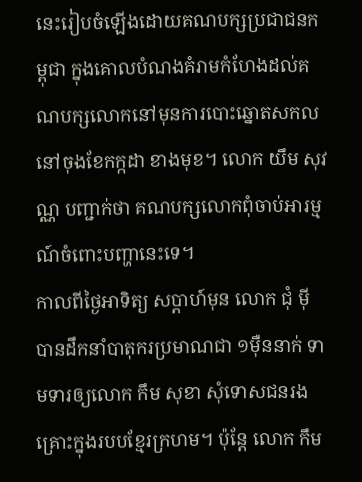នេះរៀបចំឡើងដោយគណបក្សប្រជាជនកម្ពុជា ក្នុងគោលបំណងគំរាមកំហែងដល់គណបក្សលោកនៅមុនការបោះឆ្នោតសកល នៅចុងខែកក្កដា ខាងមុខ។ លោក យឹម សុវណ្ណ បញ្ជាក់ថា គណបក្សលោកពុំចាប់អារម្មណ៍ចំពោះបញ្ហានេះទេ។
កាលពីថ្ងៃអាទិត្យ សប្ដាហ៍មុន លោក ជុំ ម៉ី បានដឹកនាំបាតុករប្រមាណជា ១ម៉ឺននាក់ ទាមទារឲ្យលោក កឹម សុខា សុំទោសជនរងគ្រោះក្នុងរបបខ្មែរក្រហម។ ប៉ុន្តែ លោក កឹម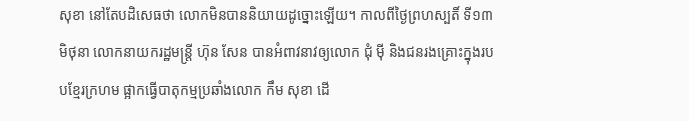សុខា នៅតែបដិសេធថា លោកមិនបាននិយាយដូច្នោះឡើយ។ កាលពីថ្ងៃព្រហស្បតិ៍ ទី១៣ មិថុនា លោកនាយករដ្ឋមន្ត្រី ហ៊ុន សែន បានអំពាវនាវឲ្យលោក ជុំ ម៉ី និងជនរងគ្រោះក្នុងរបបខ្មែរក្រហម ផ្អាកធ្វើបាតុកម្មប្រឆាំងលោក កឹម សុខា ដើ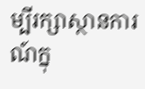ម្បីរក្សាស្ថានការណ៍ក្នុ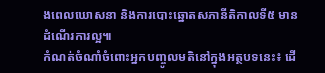ងពេលឃោសនា និងការបោះឆ្នោតសភានីតិកាលទី៥ មានដំណើរការល្អ៕
កំណត់ចំណាំចំពោះអ្នកបញ្ចូលមតិនៅក្នុងអត្ថបទនេះ៖ ដើ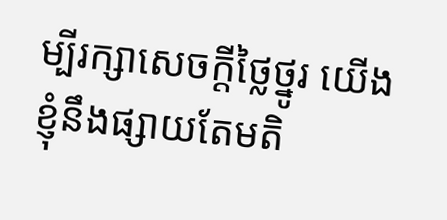ម្បីរក្សាសេចក្ដីថ្លៃថ្នូរ យើងខ្ញុំនឹងផ្សាយតែមតិ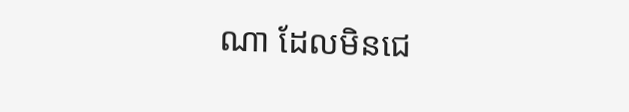ណា ដែលមិនជេ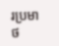រប្រមាថ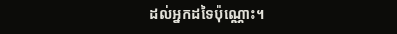ដល់អ្នកដទៃប៉ុណ្ណោះ។